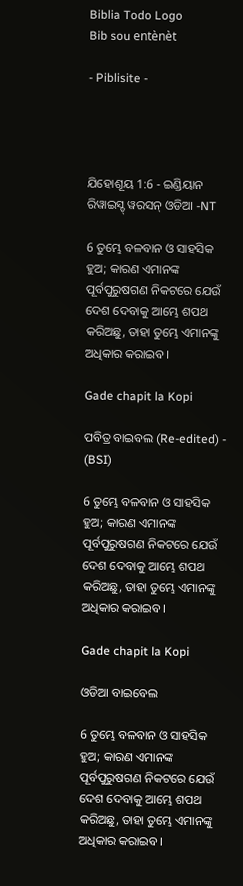Biblia Todo Logo
Bib sou entènèt

- Piblisite -




ଯିହୋଶୂୟ 1:6 - ଇଣ୍ଡିୟାନ ରିୱାଇସ୍ଡ୍ ୱରସନ୍ ଓଡିଆ -NT

6 ତୁମ୍ଭେ ବଳବାନ ଓ ସାହସିକ ହୁଅ; କାରଣ ଏମାନଙ୍କ ପୂର୍ବପୁରୁଷଗଣ ନିକଟରେ ଯେଉଁ ଦେଶ ଦେବାକୁ ଆମ୍ଭେ ଶପଥ କରିଅଛୁ, ତାହା ତୁମ୍ଭେ ଏମାନଙ୍କୁ ଅଧିକାର କରାଇବ।

Gade chapit la Kopi

ପବିତ୍ର ବାଇବଲ (Re-edited) - (BSI)

6 ତୁମ୍ଭେ ବଳବାନ ଓ ସାହସିକ ହୁଅ; କାରଣ ଏମାନଙ୍କ ପୂର୍ବପୁରୁଷଗଣ ନିକଟରେ ଯେଉଁ ଦେଶ ଦେବାକୁ ଆମ୍ଭେ ଶପଥ କରିଅଛୁ, ତାହା ତୁମ୍ଭେ ଏମାନଙ୍କୁ ଅଧିକାର କରାଇବ।

Gade chapit la Kopi

ଓଡିଆ ବାଇବେଲ

6 ତୁମ୍ଭେ ବଳବାନ ଓ ସାହସିକ ହୁଅ; କାରଣ ଏମାନଙ୍କ ପୂର୍ବପୁରୁଷଗଣ ନିକଟରେ ଯେଉଁ ଦେଶ ଦେବାକୁ ଆମ୍ଭେ ଶପଥ କରିଅଛୁ, ତାହା ତୁମ୍ଭେ ଏମାନଙ୍କୁ ଅଧିକାର କରାଇବ।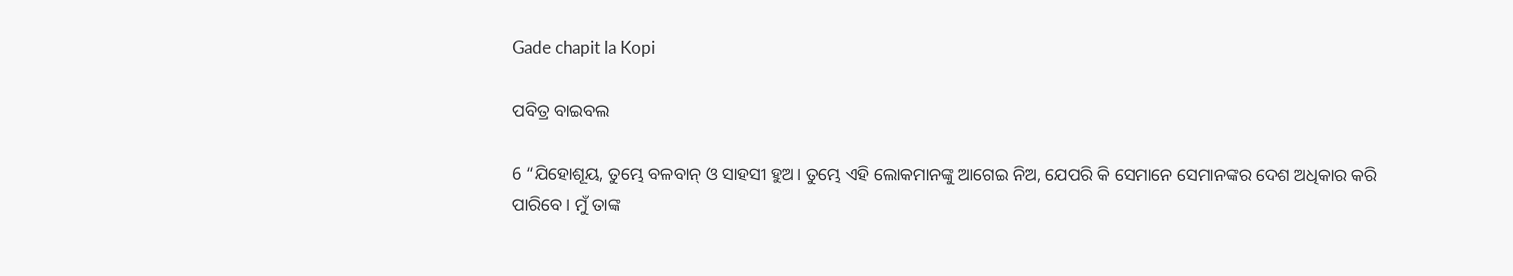Gade chapit la Kopi

ପବିତ୍ର ବାଇବଲ

6 “ଯିହୋଶୂୟ, ତୁମ୍ଭେ ବଳବାନ୍ ଓ ସାହସୀ ହୁଅ। ତୁମ୍ଭେ ଏହି ଲୋକମାନଙ୍କୁ ଆଗେଇ ନିଅ, ଯେପରି କି ସେମାନେ ସେମାନଙ୍କର ଦେଶ ଅଧିକାର କରି ପାରିବେ। ମୁଁ ତାଙ୍କ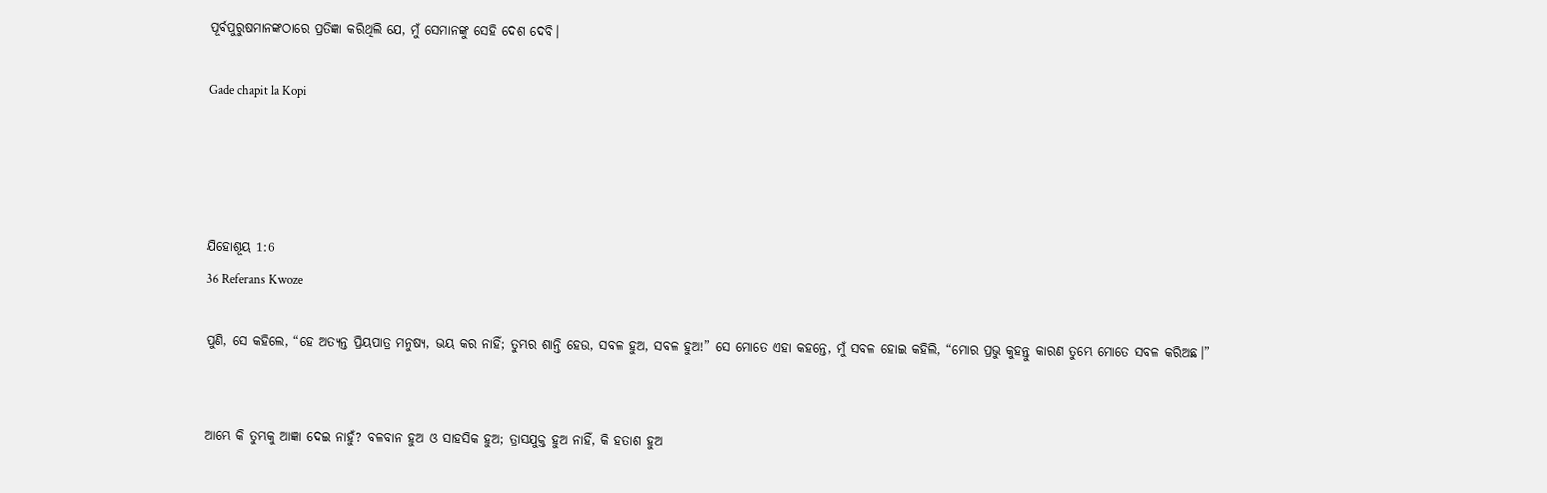ପୂର୍ବପୁରୁଷମାନଙ୍କଠାରେ ପ୍ରତିଜ୍ଞା କରିଥିଲି ଯେ, ମୁଁ ସେମାନଙ୍କୁ ସେହି ଦେଶ ଦେବି।

Gade chapit la Kopi




ଯିହୋଶୂୟ 1:6
36 Referans Kwoze

ପୁଣି, ସେ କହିଲେ, “ହେ ଅତ୍ୟନ୍ତ ପ୍ରିୟପାତ୍ର ମନୁଷ୍ୟ, ଭୟ କର ନାହିଁ; ତୁମ୍ଭର ଶାନ୍ତି ହେଉ, ସବଳ ହୁଅ, ସବଳ ହୁଅ!” ସେ ମୋତେ ଏହା କହନ୍ତେ, ମୁଁ ସବଳ ହୋଇ କହିଲି, “ମୋର ପ୍ରଭୁ କୁହନ୍ତୁ କାରଣ ତୁମ୍ଭେ ମୋତେ ସବଳ କରିଅଛ।”


ଆମ୍ଭେ କି ତୁମ୍ଭକୁ ଆଜ୍ଞା ଦେଇ ନାହୁଁ? ବଳବାନ ହୁଅ ଓ ସାହସିକ ହୁଅ; ତ୍ରାସଯୁକ୍ତ ହୁଅ ନାହିଁ, କି ହତାଶ ହୁଅ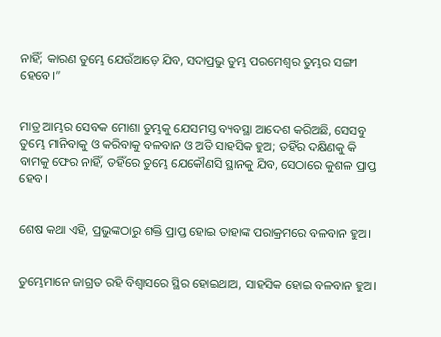ନାହିଁ; କାରଣ ତୁମ୍ଭେ ଯେଉଁଆଡ଼େ ଯିବ, ସଦାପ୍ରଭୁ ତୁମ୍ଭ ପରମେଶ୍ୱର ତୁମ୍ଭର ସଙ୍ଗୀ ହେବେ।”


ମାତ୍ର ଆମ୍ଭର ସେବକ ମୋଶା ତୁମ୍ଭକୁ ଯେସମସ୍ତ ବ୍ୟବସ୍ଥା ଆଦେଶ କରିଅଛି, ସେସବୁ ତୁମ୍ଭେ ମାନିବାକୁ ଓ କରିବାକୁ ବଳବାନ ଓ ଅତି ସାହସିକ ହୁଅ; ତହିଁର ଦକ୍ଷିଣକୁ କି ବାମକୁ ଫେର ନାହିଁ, ତହିଁରେ ତୁମ୍ଭେ ଯେକୌଣସି ସ୍ଥାନକୁ ଯିବ, ସେଠାରେ କୁଶଳ ପ୍ରାପ୍ତ ହେବ।


ଶେଷ କଥା ଏହି, ପ୍ରଭୁଙ୍କଠାରୁ ଶକ୍ତି ପ୍ରାପ୍ତ ହୋଇ ତାହାଙ୍କ ପରାକ୍ରମରେ ବଳବାନ ହୁଅ।


ତୁମ୍ଭେମାନେ ଜାଗ୍ରତ ରହି ବିଶ୍ୱାସରେ ସ୍ଥିର ହୋଇଥାଅ, ସାହସିକ ହୋଇ ବଳବାନ ହୁଅ।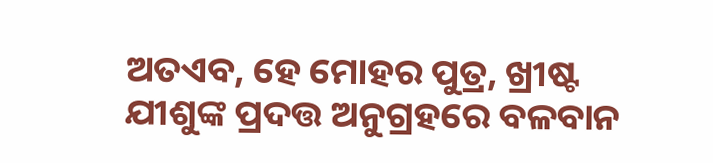ଅତଏବ, ହେ ମୋହର ପୁତ୍ର, ଖ୍ରୀଷ୍ଟ ଯୀଶୁଙ୍କ ପ୍ରଦତ୍ତ ଅନୁଗ୍ରହରେ ବଳବାନ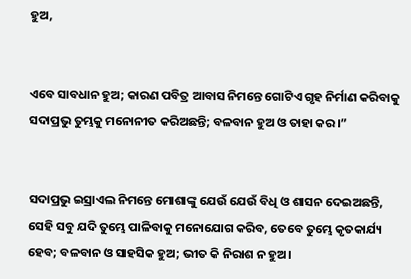ହୁଅ,


ଏବେ ସାବଧାନ ହୁଅ; କାରଣ ପବିତ୍ର ଆବାସ ନିମନ୍ତେ ଗୋଟିଏ ଗୃହ ନିର୍ମାଣ କରିବାକୁ ସଦାପ୍ରଭୁ ତୁମ୍ଭକୁ ମନୋନୀତ କରିଅଛନ୍ତି; ବଳବାନ ହୁଅ ଓ ତାହା କର।”


ସଦାପ୍ରଭୁ ଇସ୍ରାଏଲ ନିମନ୍ତେ ମୋଶାଙ୍କୁ ଯେଉଁ ଯେଉଁ ବିଧି ଓ ଶାସନ ଦେଇଅଛନ୍ତି, ସେହି ସବୁ ଯଦି ତୁମ୍ଭେ ପାଳିବାକୁ ମନୋଯୋଗ କରିବ, ତେବେ ତୁମ୍ଭେ କୃତକାର୍ଯ୍ୟ ହେବ; ବଳବାନ ଓ ସାହସିକ ହୁଅ; ଭୀତ କି ନିରାଶ ନ ହୁଅ।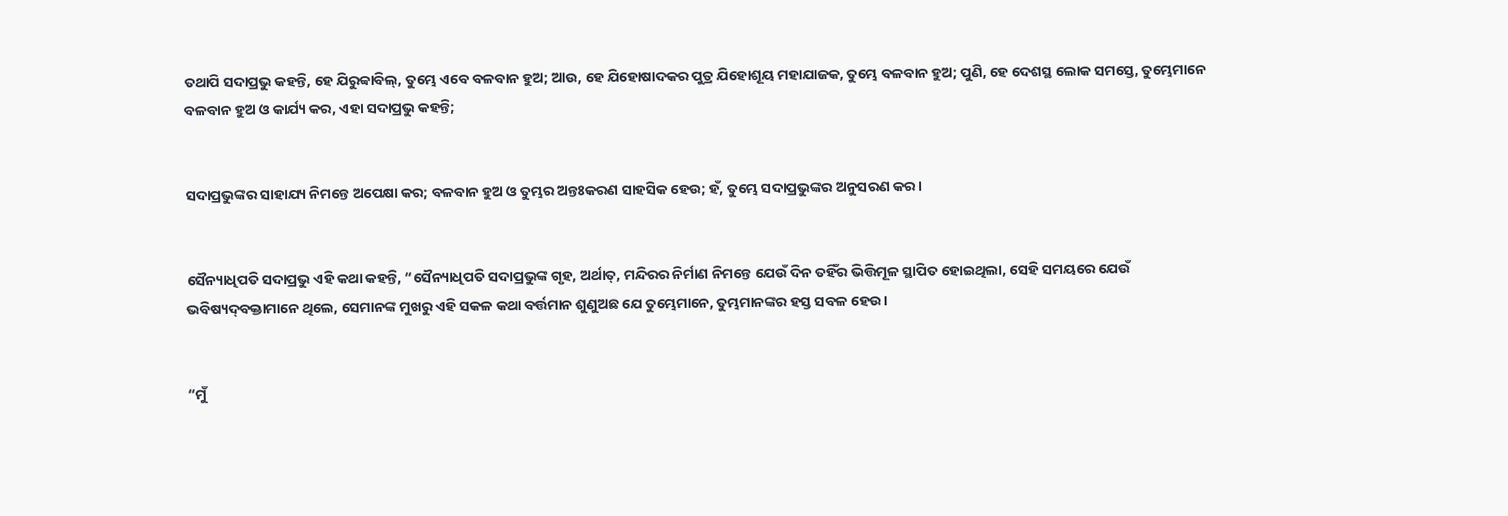ତଥାପି ସଦାପ୍ରଭୁ କହନ୍ତି, ହେ ଯିରୁବ୍ବାବିଲ୍‍, ତୁମ୍ଭେ ଏବେ ବଳବାନ ହୁଅ; ଆଉ, ହେ ଯିହୋଷାଦକର ପୁତ୍ର ଯିହୋଶୂୟ ମହାଯାଜକ, ତୁମ୍ଭେ ବଳବାନ ହୁଅ; ପୁଣି, ହେ ଦେଶସ୍ଥ ଲୋକ ସମସ୍ତେ, ତୁମ୍ଭେମାନେ ବଳବାନ ହୁଅ ଓ କାର୍ଯ୍ୟ କର, ଏହା ସଦାପ୍ରଭୁ କହନ୍ତି;


ସଦାପ୍ରଭୁଙ୍କର ସାହାଯ୍ୟ ନିମନ୍ତେ ଅପେକ୍ଷା କର; ବଳବାନ ହୁଅ ଓ ତୁମ୍ଭର ଅନ୍ତଃକରଣ ସାହସିକ ହେଉ; ହଁ, ତୁମ୍ଭେ ସଦାପ୍ରଭୁଙ୍କର ଅନୁସରଣ କର।


ସୈନ୍ୟାଧିପତି ସଦାପ୍ରଭୁ ଏହି କଥା କହନ୍ତି, “ସୈନ୍ୟାଧିପତି ସଦାପ୍ରଭୁଙ୍କ ଗୃହ, ଅର୍ଥାତ୍‍, ମନ୍ଦିରର ନିର୍ମାଣ ନିମନ୍ତେ ଯେଉଁ ଦିନ ତହିଁର ଭିତ୍ତିମୂଳ ସ୍ଥାପିତ ହୋଇଥିଲା, ସେହି ସମୟରେ ଯେଉଁ ଭବିଷ୍ୟଦ୍‍ବକ୍ତାମାନେ ଥିଲେ, ସେମାନଙ୍କ ମୁଖରୁ ଏହି ସକଳ କଥା ବର୍ତ୍ତମାନ ଶୁଣୁଅଛ ଯେ ତୁମ୍ଭେମାନେ, ତୁମ୍ଭମାନଙ୍କର ହସ୍ତ ସବଳ ହେଉ।


“ମୁଁ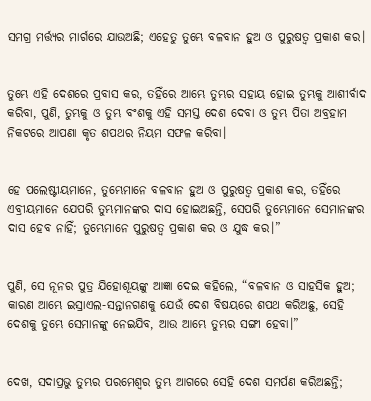ସମଗ୍ର ମର୍ତ୍ତ୍ୟର ମାର୍ଗରେ ଯାଉଅଛି; ଏହେତୁ ତୁମ୍ଭେ ବଳବାନ ହୁଅ ଓ ପୁରୁଷତ୍ୱ ପ୍ରକାଶ କର।


ତୁମ୍ଭେ ଏହି ଦେଶରେ ପ୍ରବାସ କର, ତହିଁରେ ଆମ୍ଭେ ତୁମ୍ଭର ସହାୟ ହୋଇ ତୁମ୍ଭକୁ ଆଶୀର୍ବାଦ କରିବା, ପୁଣି, ତୁମ୍ଭକୁ ଓ ତୁମ୍ଭ ବଂଶକୁ ଏହି ସମସ୍ତ ଦେଶ ଦେବା ଓ ତୁମ୍ଭ ପିତା ଅବ୍ରହାମ ନିକଟରେ ଆପଣା କୃତ ଶପଥର ନିୟମ ସଫଳ କରିବା।


ହେ ପଲେଷ୍ଟୀୟମାନେ, ତୁମ୍ଭେମାନେ ବଳବାନ ହୁଅ ଓ ପୁରୁଷତ୍ୱ ପ୍ରକାଶ କର, ତହିଁରେ ଏବ୍ରୀୟମାନେ ଯେପରି ତୁମ୍ଭମାନଙ୍କର ଦାସ ହୋଇଅଛନ୍ତି, ସେପରି ତୁମ୍ଭେମାନେ ସେମାନଙ୍କର ଦାସ ହେବ ନାହିଁ; ତୁମ୍ଭେମାନେ ପୁରୁଷତ୍ୱ ପ୍ରକାଶ କର ଓ ଯୁଦ୍ଧ କର।”


ପୁଣି, ସେ ନୂନର ପୁତ୍ର ଯିହୋଶୂୟଙ୍କୁ ଆଜ୍ଞା ଦେଇ କହିଲେ, “ବଳବାନ ଓ ସାହସିକ ହୁଅ; କାରଣ ଆମ୍ଭେ ଇସ୍ରାଏଲ-ସନ୍ତାନଗଣକୁ ଯେଉଁ ଦେଶ ବିଷୟରେ ଶପଥ କରିଅଛୁ, ସେହି ଦେଶକୁ ତୁମ୍ଭେ ସେମାନଙ୍କୁ ନେଇଯିବ, ଆଉ ଆମ୍ଭେ ତୁମ୍ଭର ସଙ୍ଗୀ ହେବା।”


ଦେଖ, ସଦାପ୍ରଭୁ ତୁମ୍ଭର ପରମେଶ୍ୱର ତୁମ୍ଭ ଆଗରେ ସେହି ଦେଶ ସମର୍ପଣ କରିଅଛନ୍ତି;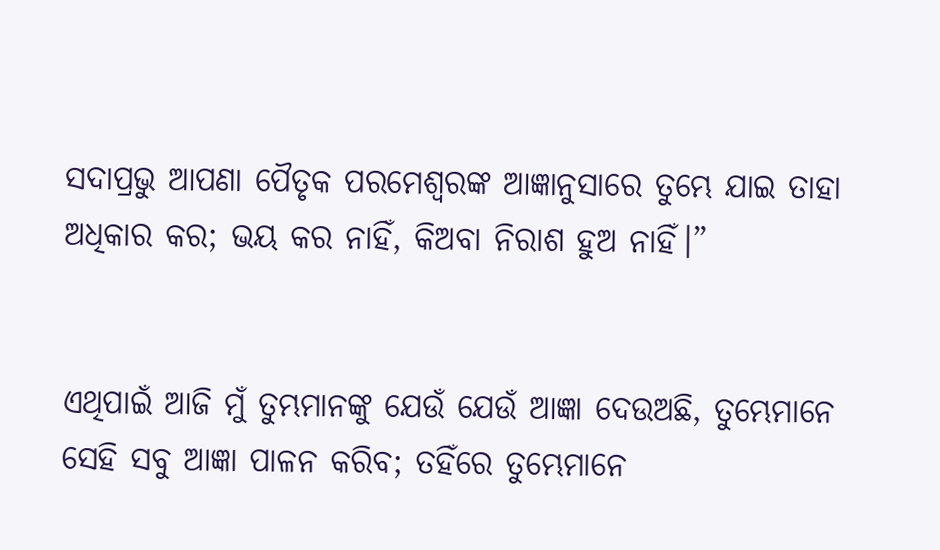ସଦାପ୍ରଭୁ ଆପଣା ପୈତୃକ ପରମେଶ୍ୱରଙ୍କ ଆଜ୍ଞାନୁସାରେ ତୁମ୍ଭେ ଯାଇ ତାହା ଅଧିକାର କର; ଭୟ କର ନାହିଁ, କିଅବା ନିରାଶ ହୁଅ ନାହିଁ।”


ଏଥିପାଇଁ ଆଜି ମୁଁ ତୁମ୍ଭମାନଙ୍କୁ ଯେଉଁ ଯେଉଁ ଆଜ୍ଞା ଦେଉଅଛି, ତୁମ୍ଭେମାନେ ସେହି ସବୁ ଆଜ୍ଞା ପାଳନ କରିବ; ତହିଁରେ ତୁମ୍ଭେମାନେ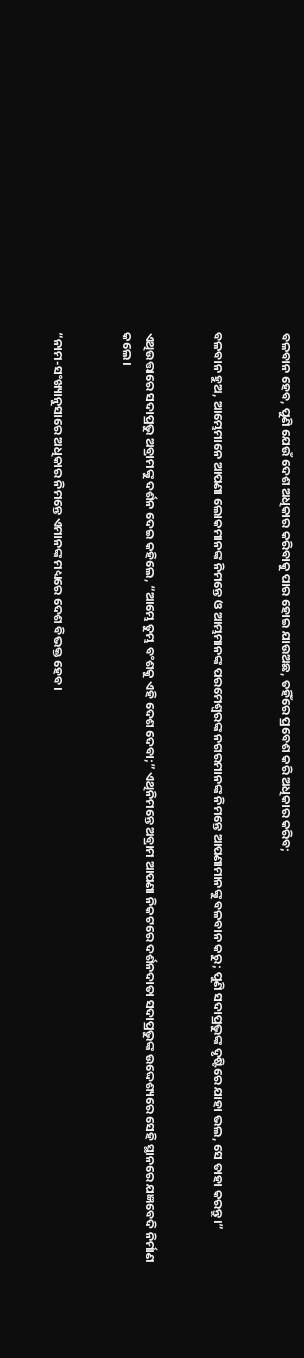ବଳବାନ ହେବ, ପୁଣି ଯେଉଁ ଦେଶ ଅଧିକାର କରିବାକୁ ପାର ହୋଇ ଯାଉଅଛ, ତହିଁରେ ପ୍ରବେଶ କରି ଅଧିକାର କରିବ;


ବଳବାନ ହୁଅ, ଆମ୍ଭେମାନେ ଆପଣା ଲୋକମାନଙ୍କ ନିମନ୍ତେ ଓ ଆମ୍ଭମାନଙ୍କ ପରମେଶ୍ୱରଙ୍କ ନଗରମାନଙ୍କ ନିମନ୍ତେ ଆପଣାମାନଙ୍କୁ ବଳବାନ କରୁ; ପୁଣି ସଦାପ୍ରଭୁଙ୍କ ଦୃଷ୍ଟିରେ ଯାହା ଭଲ, ସେ ତାହା କରନ୍ତୁ।”


ଏଥିଉତ୍ତାରେ ସଦାପ୍ରଭୁ ଅବ୍ରାମଙ୍କୁ ଦର୍ଶନ ଦେଇ କହିଲେ, “ଆମ୍ଭେ ତୁମ୍ଭ ବଂଶକୁ ଏହି ଦେଶ ଦେବା;” ଏଥିନିମନ୍ତେ ଅବ୍ରାମ ଆପଣା ନିକଟରେ ଦର୍ଶନଦାତା ସଦାପ୍ରଭୁଙ୍କ ଉଦ୍ଦେଶ୍ୟରେ ସେହି ସ୍ଥାନରେ ଯଜ୍ଞବେଦି ନିର୍ମାଣ କଲେ।


“ନାମ-ସଂଖ୍ୟାନୁସାରେ ଅଧିକାର ନିମନ୍ତେ ଏମାନଙ୍କ ମଧ୍ୟରେ ଦେଶ ବିଭକ୍ତ ହେବ।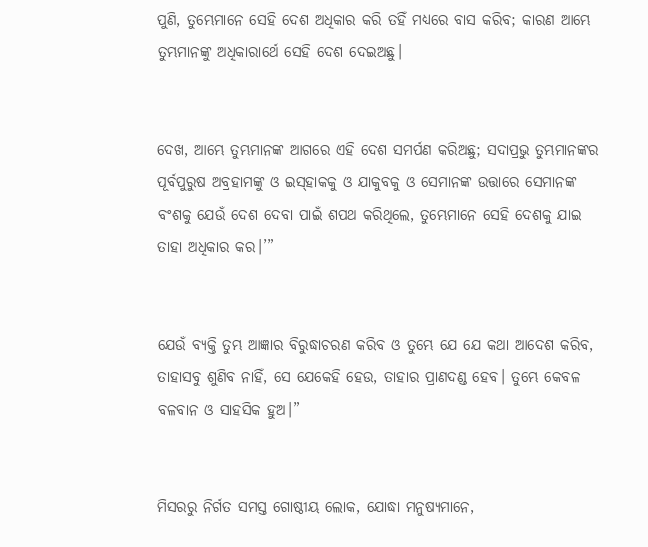ପୁଣି, ତୁମ୍ଭେମାନେ ସେହି ଦେଶ ଅଧିକାର କରି ତହିଁ ମଧ୍ୟରେ ବାସ କରିବ; କାରଣ ଆମ୍ଭେ ତୁମ୍ଭମାନଙ୍କୁ ଅଧିକାରାର୍ଥେ ସେହି ଦେଶ ଦେଇଅଛୁ।


ଦେଖ, ଆମ୍ଭେ ତୁମ୍ଭମାନଙ୍କ ଆଗରେ ଏହି ଦେଶ ସମର୍ପଣ କରିଅଛୁ; ସଦାପ୍ରଭୁ ତୁମ୍ଭମାନଙ୍କର ପୂର୍ବପୁରୁଷ ଅବ୍ରହାମଙ୍କୁ ଓ ଇସ୍‌ହାକକୁ ଓ ଯାକୁବକୁ ଓ ସେମାନଙ୍କ ଉତ୍ତାରେ ସେମାନଙ୍କ ବଂଶକୁ ଯେଉଁ ଦେଶ ଦେବା ପାଇଁ ଶପଥ କରିଥିଲେ, ତୁମ୍ଭେମାନେ ସେହି ଦେଶକୁ ଯାଇ ତାହା ଅଧିକାର କର।’”


ଯେଉଁ ବ୍ୟକ୍ତି ତୁମ୍ଭ ଆଜ୍ଞାର ବିରୁଦ୍ଧାଚରଣ କରିବ ଓ ତୁମ୍ଭେ ଯେ ଯେ କଥା ଆଦେଶ କରିବ, ତାହାସବୁ ଶୁଣିବ ନାହିଁ, ସେ ଯେକେହି ହେଉ, ତାହାର ପ୍ରାଣଦଣ୍ଡ ହେବ। ତୁମ୍ଭେ କେବଳ ବଳବାନ ଓ ସାହସିକ ହୁଅ।”


ମିସରରୁ ନିର୍ଗତ ସମସ୍ତ ଗୋଷ୍ଠୀୟ ଲୋକ, ଯୋଦ୍ଧା ମନୁଷ୍ୟମାନେ,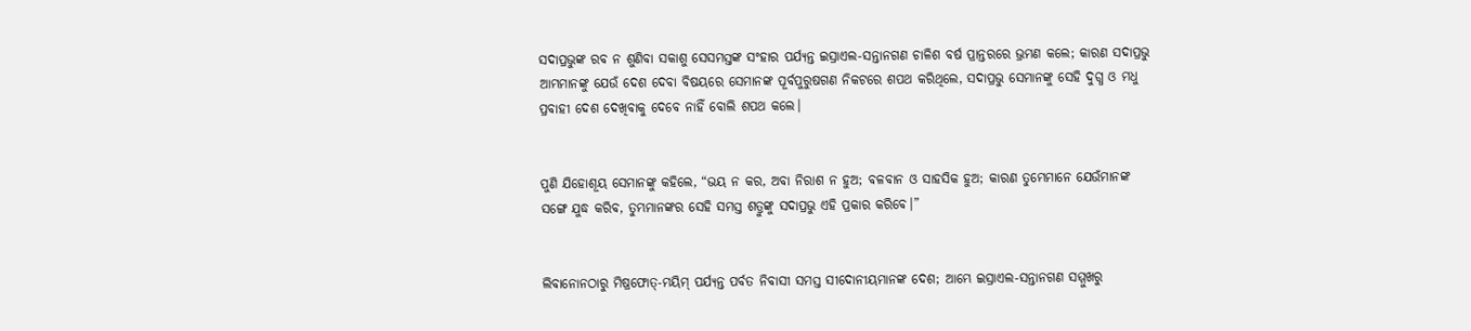ସଦାପ୍ରଭୁଙ୍କ ରବ ନ ଶୁଣିବା ସକାଶୁ ସେସମସ୍ତଙ୍କ ସଂହାର ପର୍ଯ୍ୟନ୍ତ ଇସ୍ରାଏଲ-ସନ୍ତାନଗଣ ଚାଳିଶ ବର୍ଷ ପ୍ରାନ୍ତରରେ ଭ୍ରମଣ କଲେ; କାରଣ ସଦାପ୍ରଭୁ ଆମ୍ଭମାନଙ୍କୁ ଯେଉଁ ଦେଶ ଦେବା ବିଷୟରେ ସେମାନଙ୍କ ପୂର୍ବପୁରୁଷଗଣ ନିକଟରେ ଶପଥ କରିଥିଲେ, ସଦାପ୍ରଭୁ ସେମାନଙ୍କୁ ସେହି ଦୁଗ୍ଧ ଓ ମଧୁ ପ୍ରବାହୀ ଦେଶ ଦେଖିବାକୁ ଦେବେ ନାହିଁ ବୋଲି ଶପଥ କଲେ।


ପୁଣି ଯିହୋଶୂୟ ସେମାନଙ୍କୁ କହିଲେ, “ଭୟ ନ କର, ଅବା ନିରାଶ ନ ହୁଅ; ବଳବାନ ଓ ସାହସିକ ହୁଅ; କାରଣ ତୁମ୍ଭେମାନେ ଯେଉଁମାନଙ୍କ ସଙ୍ଗେ ଯୁଦ୍ଧ କରିବ, ତୁମ୍ଭମାନଙ୍କର ସେହି ସମସ୍ତ ଶତ୍ରୁଙ୍କୁ ସଦାପ୍ରଭୁ ଏହି ପ୍ରକାର କରିବେ।”


ଲିବାନୋନଠାରୁ ମିଷ୍ରଫୋତ୍‍-ମୟିମ୍‍ ପର୍ଯ୍ୟନ୍ତ ପର୍ବତ ନିବାସୀ ସମସ୍ତ ସୀଦୋନୀୟମାନଙ୍କ ଦେଶ; ଆମ୍ଭେ ଇସ୍ରାଏଲ-ସନ୍ତାନଗଣ ସମ୍ମୁଖରୁ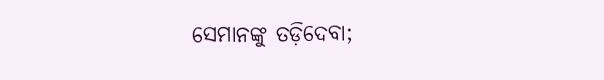ସେମାନଙ୍କୁ ତଡ଼ିଦେବା;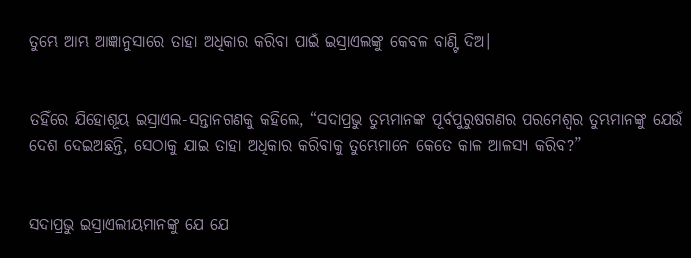ତୁମ୍ଭେ ଆମ୍ଭ ଆଜ୍ଞାନୁସାରେ ତାହା ଅଧିକାର କରିବା ପାଇଁ ଇସ୍ରାଏଲଙ୍କୁ କେବଳ ବାଣ୍ଟି ଦିଅ।


ତହିଁରେ ଯିହୋଶୂୟ ଇସ୍ରାଏଲ-ସନ୍ତାନଗଣକୁ କହିଲେ, “ସଦାପ୍ରଭୁ ତୁମ୍ଭମାନଙ୍କ ପୂର୍ବପୁରୁଷଗଣର ପରମେଶ୍ୱର ତୁମ୍ଭମାନଙ୍କୁ ଯେଉଁ ଦେଶ ଦେଇଅଛନ୍ତି, ସେଠାକୁ ଯାଇ ତାହା ଅଧିକାର କରିବାକୁ ତୁମ୍ଭେମାନେ କେତେ କାଳ ଆଳସ୍ୟ କରିବ?”


ସଦାପ୍ରଭୁ ଇସ୍ରାଏଲୀୟମାନଙ୍କୁ ଯେ ଯେ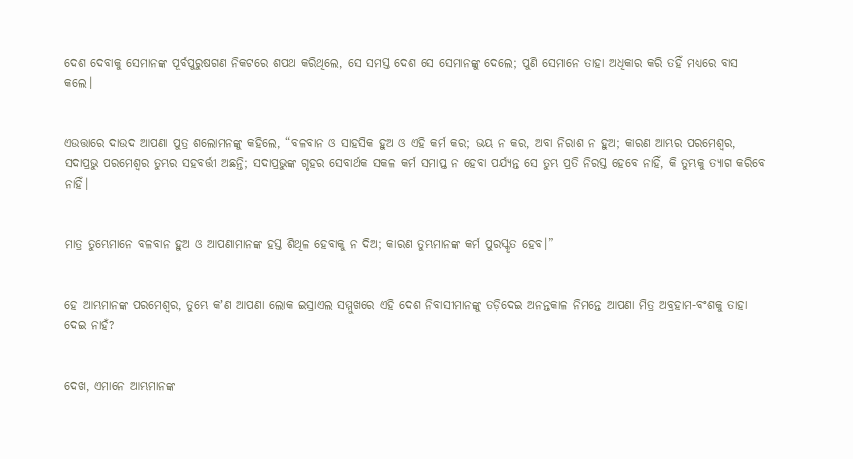ଦେଶ ଦେବାକୁ ସେମାନଙ୍କ ପୂର୍ବପୁରୁଷଗଣ ନିକଟରେ ଶପଥ କରିଥିଲେ, ସେ ସମସ୍ତ ଦେଶ ସେ ସେମାନଙ୍କୁ ଦେଲେ; ପୁଣି ସେମାନେ ତାହା ଅଧିକାର କରି ତହିଁ ମଧ୍ୟରେ ବାସ କଲେ।


ଏଉତ୍ତାରେ ଦାଉଦ ଆପଣା ପୁତ୍ର ଶଲୋମନଙ୍କୁ କହିଲେ, “ବଳବାନ ଓ ସାହସିକ ହୁଅ ଓ ଏହି କର୍ମ କର; ଭୟ ନ କର, ଅବା ନିରାଶ ନ ହୁଅ; କାରଣ ଆମ୍ଭର ପରମେଶ୍ୱର, ସଦାପ୍ରଭୁ ପରମେଶ୍ୱର ତୁମ୍ଭର ସହବର୍ତ୍ତୀ ଅଛନ୍ତି; ସଦାପ୍ରଭୁଙ୍କ ଗୃହର ସେବାର୍ଥକ ସକଳ କର୍ମ ସମାପ୍ତ ନ ହେବା ପର୍ଯ୍ୟନ୍ତ ସେ ତୁମ୍ଭ ପ୍ରତି ନିରସ୍ତ ହେବେ ନାହିଁ, କି ତୁମ୍ଭକୁ ତ୍ୟାଗ କରିବେ ନାହିଁ।


ମାତ୍ର ତୁମ୍ଭେମାନେ ବଳବାନ ହୁଅ ଓ ଆପଣାମାନଙ୍କ ହସ୍ତ ଶିଥିଳ ହେବାକୁ ନ ଦିଅ; କାରଣ ତୁମ୍ଭମାନଙ୍କ କର୍ମ ପୁରସ୍କୃତ ହେବ।”


ହେ ଆମ୍ଭମାନଙ୍କ ପରମେଶ୍ୱର, ତୁମ୍ଭେ କʼଣ ଆପଣା ଲୋକ ଇସ୍ରାଏଲ ସମ୍ମୁଖରେ ଏହି ଦେଶ ନିବାସୀମାନଙ୍କୁ ତଡ଼ିଦେଇ ଅନନ୍ତକାଳ ନିମନ୍ତେ ଆପଣା ମିତ୍ର ଅବ୍ରହାମ-ବଂଶକୁ ତାହା ଦେଇ ନାହଁ?


ଦେଖ, ଏମାନେ ଆମ୍ଭମାନଙ୍କ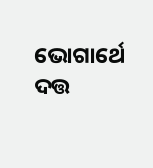ଭୋଗାର୍ଥେ ଦତ୍ତ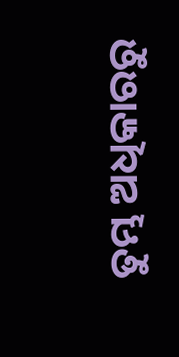ତୁମ୍ଭ ଅଧିକାରରୁ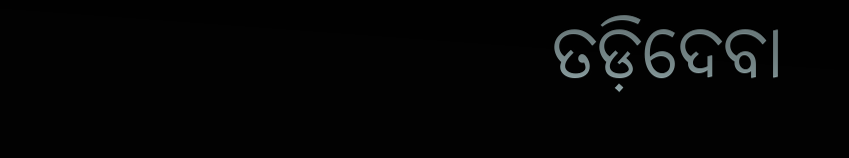ତଡ଼ିଦେବା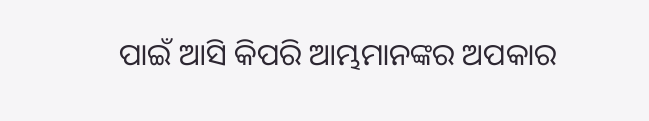ପାଇଁ ଆସି କିପରି ଆମ୍ଭମାନଙ୍କର ଅପକାର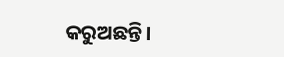କରୁଅଛନ୍ତି।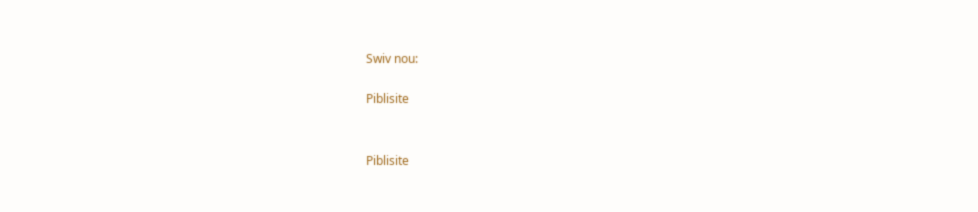Swiv nou:

Piblisite


Piblisite